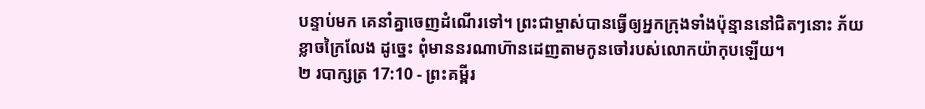បន្ទាប់មក គេនាំគ្នាចេញដំណើរទៅ។ ព្រះជាម្ចាស់បានធ្វើឲ្យអ្នកក្រុងទាំងប៉ុន្មាននៅជិតៗនោះ ភ័យខ្លាចក្រៃលែង ដូច្នេះ ពុំមាននរណាហ៊ានដេញតាមកូនចៅរបស់លោកយ៉ាកុបឡើយ។
២ របាក្សត្រ 17:10 - ព្រះគម្ពីរ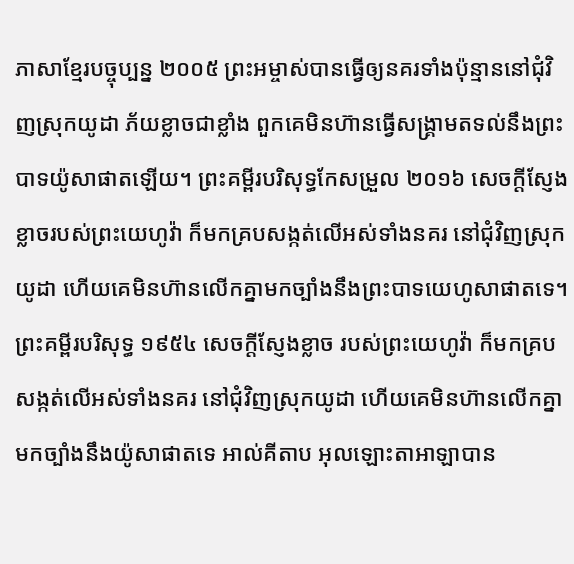ភាសាខ្មែរបច្ចុប្បន្ន ២០០៥ ព្រះអម្ចាស់បានធ្វើឲ្យនគរទាំងប៉ុន្មាននៅជុំវិញស្រុកយូដា ភ័យខ្លាចជាខ្លាំង ពួកគេមិនហ៊ានធ្វើសង្គ្រាមតទល់នឹងព្រះបាទយ៉ូសាផាតឡើយ។ ព្រះគម្ពីរបរិសុទ្ធកែសម្រួល ២០១៦ សេចក្ដីស្ញែងខ្លាចរបស់ព្រះយេហូវ៉ា ក៏មកគ្របសង្កត់លើអស់ទាំងនគរ នៅជុំវិញស្រុកយូដា ហើយគេមិនហ៊ានលើកគ្នាមកច្បាំងនឹងព្រះបាទយេហូសាផាតទេ។ ព្រះគម្ពីរបរិសុទ្ធ ១៩៥៤ សេចក្ដីស្ញែងខ្លាច របស់ព្រះយេហូវ៉ា ក៏មកគ្របសង្កត់លើអស់ទាំងនគរ នៅជុំវិញស្រុកយូដា ហើយគេមិនហ៊ានលើកគ្នាមកច្បាំងនឹងយ៉ូសាផាតទេ អាល់គីតាប អុលឡោះតាអាឡាបាន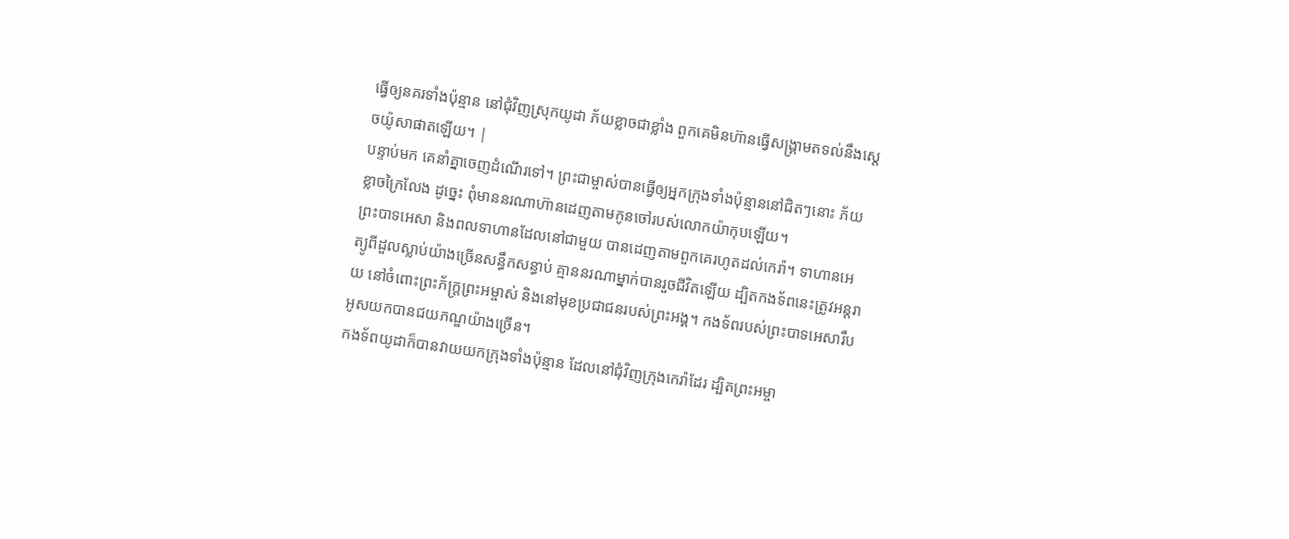ធ្វើឲ្យនគរទាំងប៉ុន្មាន នៅជុំវិញស្រុកយូដា ភ័យខ្លាចជាខ្លាំង ពួកគេមិនហ៊ានធ្វើសង្គ្រាមតទល់នឹងស្តេចយ៉ូសាផាតឡើយ។ |
បន្ទាប់មក គេនាំគ្នាចេញដំណើរទៅ។ ព្រះជាម្ចាស់បានធ្វើឲ្យអ្នកក្រុងទាំងប៉ុន្មាននៅជិតៗនោះ ភ័យខ្លាចក្រៃលែង ដូច្នេះ ពុំមាននរណាហ៊ានដេញតាមកូនចៅរបស់លោកយ៉ាកុបឡើយ។
ព្រះបាទអេសា និងពលទាហានដែលនៅជាមួយ បានដេញតាមពួកគេរហូតដល់កេរ៉ា។ ទាហានអេត្យូពីដួលស្លាប់យ៉ាងច្រើនសន្ធឹកសន្ធាប់ គ្មាននរណាម្នាក់បានរួចជីវិតឡើយ ដ្បិតកងទ័ពនេះត្រូវអន្តរាយ នៅចំពោះព្រះភ័ក្ត្រព្រះអម្ចាស់ និងនៅមុខប្រជាជនរបស់ព្រះអង្គ។ កងទ័ពរបស់ព្រះបាទអេសារឹបអូសយកបានជយភណ្ឌយ៉ាងច្រើន។
កងទ័ពយូដាក៏បានវាយយកក្រុងទាំងប៉ុន្មាន ដែលនៅជុំវិញក្រុងកេរ៉ាដែរ ដ្បិតព្រះអម្ចា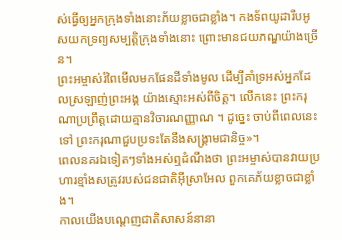ស់ធ្វើឲ្យអ្នកក្រុងទាំងនោះភ័យខ្លាចជាខ្លាំង។ កងទ័ពយូដារឹបអូសយកទ្រព្យសម្បត្តិក្រុងទាំងនោះ ព្រោះមានជយភណ្ឌយ៉ាងច្រើន។
ព្រះអម្ចាស់រំពៃមើលមកផែនដីទាំងមូល ដើម្បីគាំទ្រអស់អ្នកដែលស្រឡាញ់ព្រះអង្គ យ៉ាងស្មោះអស់ពីចិត្ត។ លើកនេះ ព្រះករុណាប្រព្រឹត្តដោយគ្មានវិចារណញ្ញាណ ។ ដូច្នេះ ចាប់ពីពេលនេះទៅ ព្រះករុណាជួបប្រទះតែនឹងសង្គ្រាមជានិច្ច»។
ពេលនគរឯទៀតៗទាំងអស់ឮដំណឹងថា ព្រះអម្ចាស់បានវាយប្រហារខ្មាំងសត្រូវរបស់ជនជាតិអ៊ីស្រាអែល ពួកគេភ័យខ្លាចជាខ្លាំង។
កាលយើងបណ្ដេញជាតិសាសន៍នានា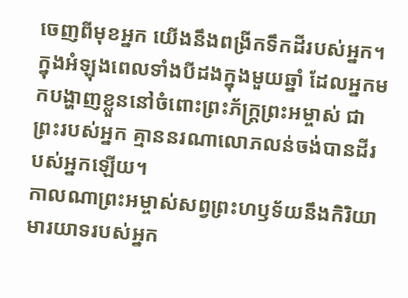ចេញពីមុខអ្នក យើងនឹងពង្រីកទឹកដីរបស់អ្នក។ ក្នុងអំឡុងពេលទាំងបីដងក្នុងមួយឆ្នាំ ដែលអ្នកមកបង្ហាញខ្លួននៅចំពោះព្រះភ័ក្ត្រព្រះអម្ចាស់ ជាព្រះរបស់អ្នក គ្មាននរណាលោភលន់ចង់បានដីរបស់អ្នកឡើយ។
កាលណាព្រះអម្ចាស់សព្វព្រះហឫទ័យនឹងកិរិយាមារយាទរបស់អ្នក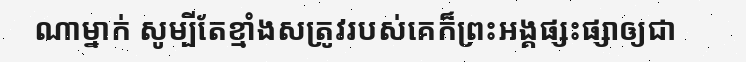ណាម្នាក់ សូម្បីតែខ្មាំងសត្រូវរបស់គេក៏ព្រះអង្គផ្សះផ្សាឲ្យជា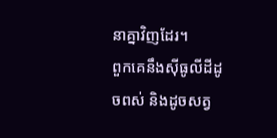នាគ្នាវិញដែរ។
ពួកគេនឹងស៊ីធូលីដីដូចពស់ និងដូចសត្វ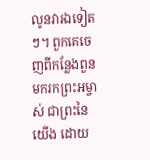លូនវារឯទៀតៗ។ ពួកគេចេញពីកន្លែងពួនមករកព្រះអម្ចាស់ ជាព្រះនៃយើង ដោយ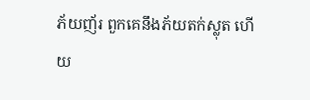ភ័យញ័រ ពួកគេនឹងភ័យតក់ស្លុត ហើយ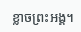ខ្លាចព្រះអង្គ។